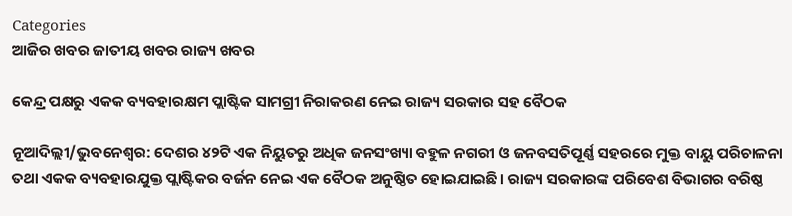Categories
ଆଜିର ଖବର ଜାତୀୟ ଖବର ରାଜ୍ୟ ଖବର

କେନ୍ଦ୍ର ପକ୍ଷରୁ ଏକକ ବ୍ୟବହାରକ୍ଷମ ପ୍ଲାଷ୍ଟିକ ସାମଗ୍ରୀ ନିରାକରଣ ନେଇ ରାଜ୍ୟ ସରକାର ସହ ବୈଠକ

ନୂଆଦିଲ୍ଲୀ/ଭୁବନେଶ୍ବର: ଦେଶର ୪୨ଟି ଏକ ନିୟୁତରୁ ଅଧିକ ଜନସଂଖ୍ୟା ବହୁଳ ନଗରୀ ଓ ଜନବସତିପୂର୍ଣ୍ଣ ସହରରେ ମୁକ୍ତ ବାୟୁ ପରିଚାଳନା ତଥା ଏକକ ବ୍ୟବହାରଯୁକ୍ତ ପ୍ଲାଷ୍ଟିକର ବର୍ଜନ ନେଇ ଏକ ବୈଠକ ଅନୁଷ୍ଠିତ ହୋଇଯାଇଛି। ରାଜ୍ୟ ସରକାରଙ୍କ ପରିବେଶ ବିଭାଗର ବରିଷ୍ଠ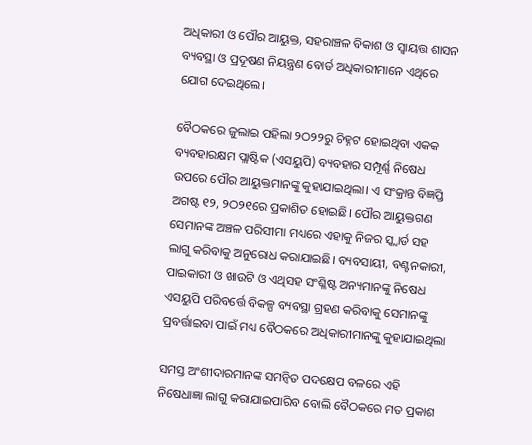ଅଧିକାରୀ ଓ ପୌର ଆୟୁକ୍ତ, ସହରାଞ୍ଚଳ ବିକାଶ ଓ ସ୍ୱାୟତ୍ତ ଶାସନ ବ୍ୟବସ୍ଥା ଓ ପ୍ରଦୂଷଣ ନିୟନ୍ତ୍ରଣ ବୋର୍ଡ ଅଧିକାରୀମାନେ ଏଥିରେ ଯୋଗ ଦେଇଥିଲେ।

ବୈଠକରେ ଜୁଲାଇ ପହିଲା ୨ଠ୨୨ରୁ ଚିହ୍ନଟ ହୋଇଥିବା ଏକକ ବ୍ୟବହାରକ୍ଷମ ପ୍ଲାଷ୍ଟିକ (ଏସୟୁପି) ବ୍ୟବହାର ସମ୍ପୂର୍ଣ୍ଣ ନିଷେଧ ଉପରେ ପୌର ଆୟୁକ୍ତମାନଙ୍କୁ କୁହାଯାଇଥିଲା। ଏ ସଂକ୍ରାନ୍ତ ବିଜ୍ଞପ୍ତି ଅଗଷ୍ଟ ୧୨, ୨ଠ୨୧ରେ ପ୍ରକାଶିତ ହୋଇଛି। ପୌର ଆୟୁକ୍ତଗଣ ସେମାନଙ୍କ ଅଞ୍ଚଳ ପରିସୀମା ମଧ୍ୟରେ ଏହାକୁ ନିଜର ସ୍କ୍ୱାର୍ଡ ସହ ଲାଗୁ କରିବାକୁ ଅନୁରୋଧ କରାଯାଇଛି। ବ୍ୟବସାୟୀ, ବଣ୍ଟନକାରୀ, ପାଇକାରୀ ଓ ଖାଉଟି ଓ ଏଥିସହ ସଂଶ୍ଳିଷ୍ଟ ଅନ୍ୟମାନଙ୍କୁ ନିଷେଧ ଏସୟୁପି ପରିବର୍ତ୍ତେ ବିକଳ୍ପ ବ୍ୟବସ୍ଥା ଗ୍ରହଣ କରିବାକୁ ସେମାନଙ୍କୁ ପ୍ରବର୍ତ୍ତାଇବା ପାଇଁ ମଧ୍ୟ ବୈଠକରେ ଅଧିକାରୀମାନଙ୍କୁ କୁହାଯାଇଥିଲା

ସମସ୍ତ ଅଂଶୀଦାରମାନଙ୍କ ସମନ୍ୱିତ ପଦକ୍ଷେପ ବଳରେ ଏହି ନିଷେଧାଜ୍ଞା ଲାଗୁ କରାଯାଇପାରିବ ବୋଲି ବୈଠକରେ ମତ ପ୍ରକାଶ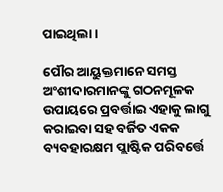ପାଇଥିଲା।

ପୌର ଆୟୁକ୍ତମାନେ ସମସ୍ତ ଅଂଶୀଦାରମାନଙ୍କୁ ଗଠନମୂଳକ ଉପାୟରେ ପ୍ରବର୍ତ୍ତାଇ ଏହାକୁ ଲାଗୁ କରାଇବା ସହ ବର୍ଜିତ ଏକକ ବ୍ୟବହାରକ୍ଷମ ପ୍ଲାଷ୍ଟିକ ପରିବର୍ତ୍ତେ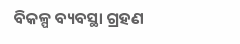ବିକଳ୍ପ ବ୍ୟବସ୍ଥା ଗ୍ରହଣ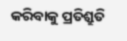କରିବାକୁ ପ୍ରତିଶ୍ରୁତି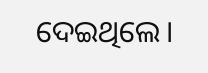ଦେଇଥିଲେ।